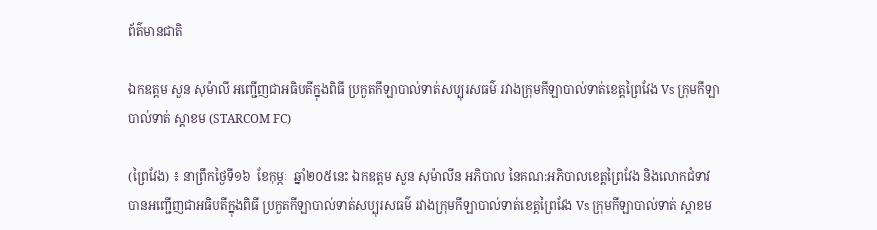ព័ត៌មានជាតិ

ឯកឧត្តម សួន សុម៉ាលី អញ្ជើញជាអធិបតីក្នុងពិធី ប្រកួតកីឡាបាល់ទាត់សប្បុរសធម៌ រវាងក្រុមកីឡាបាល់ទាត់ខេត្តព្រៃវែង Vs ក្រុមកីឡាបាល់ទាត់ ស្តាខម (STARCOM FC)

(ព្រៃវែង) ៖ នាព្រឹកថ្ងៃទី១៦  ខែកុម្ភៈ  ឆ្នាំ២០៥នេះ ឯកឧត្តម សួន សុម៉ាលីន អភិបាល នៃគណ:អភិបាលខេត្តព្រៃវែង និងលោកជំទាវ បានអញ្ជើញជាអធិបតីក្នុងពិធី ប្រកួតកីឡាបាល់ទាត់សប្បុរសធម៌ រវាងក្រុមកីឡាបាល់ទាត់ខេត្តព្រៃវែង Vs ក្រុមកីឡាបាល់ទាត់ ស្តាខម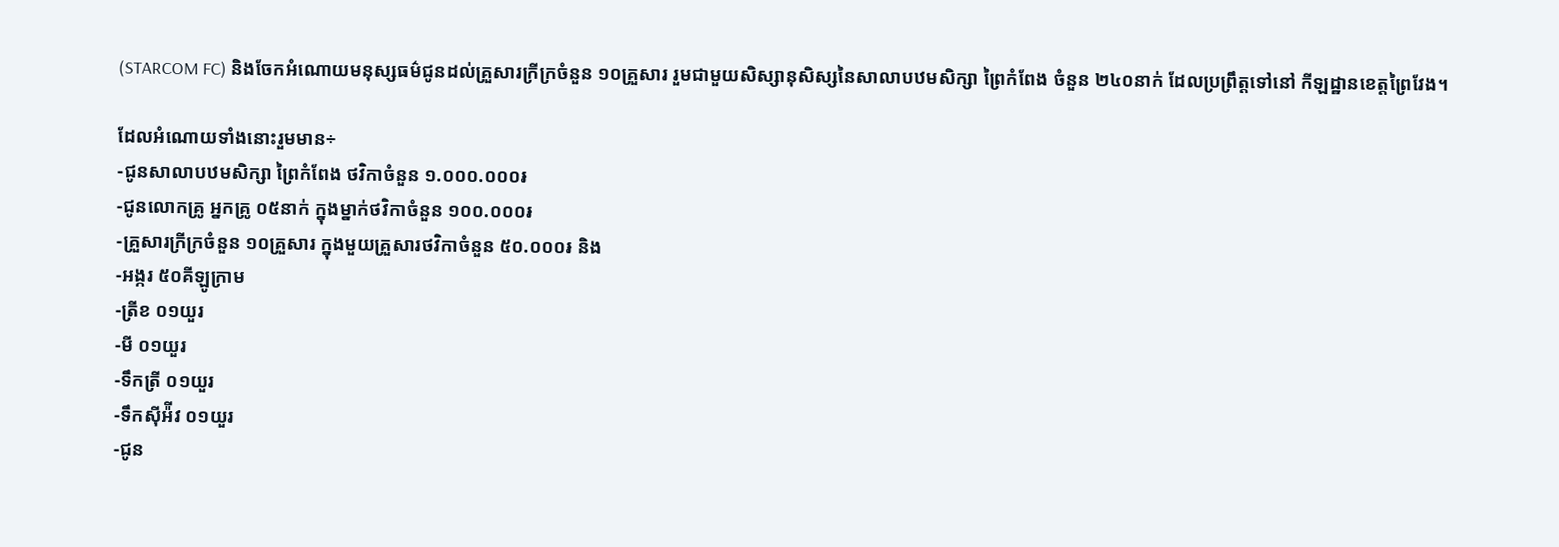(STARCOM FC) និងចែកអំណោយមនុស្សធម៌ជូនដល់គ្រួសារក្រីក្រចំនួន ១០គ្រួសារ រួមជាមួយសិស្សានុសិស្សនៃសាលាបឋមសិក្សា ព្រៃកំពែង ចំនួន ២៤០នាក់ ដែលប្រព្រឹត្តទៅនៅ កីឡដ្ឋានខេត្តព្រៃវែង។

ដែលអំណោយទាំងនោះរួមមាន÷
-ជូនសាលាបឋមសិក្សា ព្រៃកំពែង ថវិកាចំនួន ១.០០០.០០០៛
-ជូនលោកគ្រូ អ្នកគ្រូ ០៥នាក់ ក្នុងម្នាក់ថវិកាចំនួន ១០០.០០០៛
-គ្រួសារក្រីក្រចំនួន ១០គ្រួសារ ក្នុងមួយគ្រួសារថវិកាចំនួន ៥០.០០០៛ និង
-អង្ករ ៥០គីឡូក្រាម
-ត្រីខ ០១យួរ
-មី ០១យួរ
-ទឹកត្រី ០១យួរ
-ទឹកស៊ីអ៉ីវ ០១យួរ
-ជូន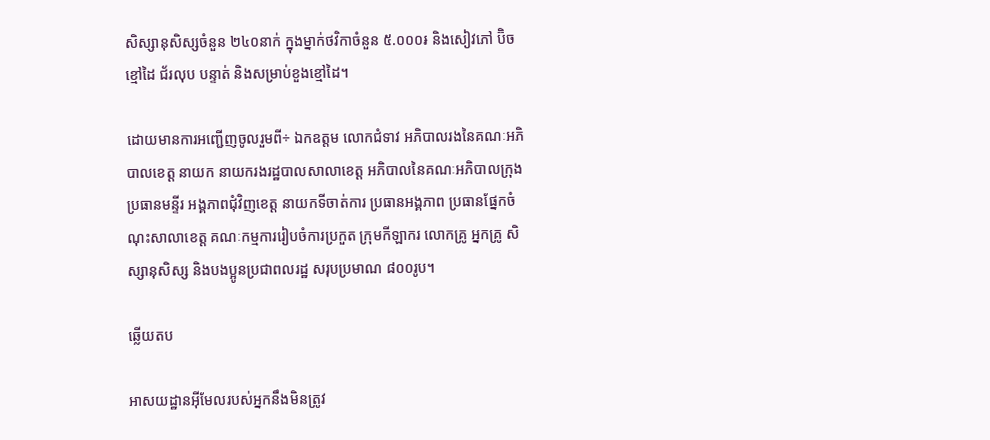សិស្សានុសិស្សចំនួន ២៤០នាក់ ក្នុងម្នាក់ថវិកាចំនួន ៥.០០០៛ និងសៀវភៅ ប៊ិច ខ្មៅដៃ ជ័រលុប បន្ទាត់ និងសម្រាប់ខួងខ្មៅដៃ។

ដោយមានការអញ្ជើញចូលរួមពី÷ ឯកឧត្តម លោកជំទាវ អភិបាលរងនៃគណៈអភិបាលខេត្ត នាយក នាយករងរដ្ឋបាលសាលាខេត្ត អភិបាលនៃគណៈអភិបាលក្រុង ប្រធានមន្ទីរ អង្គភាពជុំវិញខេត្ត នាយកទីចាត់ការ ប្រធានអង្គភាព ប្រធានផ្នែកចំណុះសាលាខេត្ត គណៈកម្មការរៀបចំការប្រកួត ក្រុមកីឡាករ លោកគ្រូ អ្នកគ្រូ សិស្សានុសិស្ស និងបងប្អូនប្រជាពលរដ្ឋ សរុបប្រមាណ ៨០០រូប។

ឆ្លើយតប

អាសយដ្ឋានអ៊ីមែលរបស់អ្នកនឹងមិនត្រូវ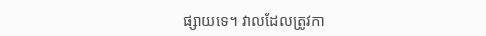ផ្សាយទេ។ វាលដែលត្រូវកា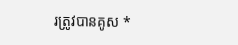រត្រូវបានគូស *